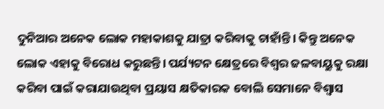ଦୁନିଆର ଅନେକ ଲୋକ ମହାକାଶକୁ ଯାତ୍ରା କରିବାକୁ ଚାହାଁନ୍ତି। କିନ୍ତୁ ଅନେକ ଲୋକ ଏହାକୁ ବିରୋଧ କରୁଛନ୍ତି। ପର୍ଯ୍ୟଟନ କ୍ଷେତ୍ରରେ ବିଶ୍ୱର ଜଳବାୟୁକୁ ରକ୍ଷା କରିବା ପାଇଁ କରାଯାଉଥିବା ପ୍ରୟାସ କ୍ଷତିକାରକ ବୋଲି ସେମାନେ ବିଶ୍ୱାସ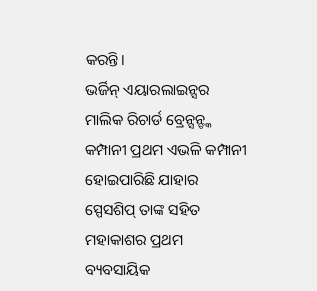କରନ୍ତି।
ଭର୍ଜିନ୍ ଏୟାରଲାଇନ୍ସର ମାଲିକ ରିଚାର୍ଡ ବ୍ରେନ୍ସନ୍ଙ୍କ କମ୍ପାନୀ ପ୍ରଥମ ଏଭଳି କମ୍ପାନୀ ହୋଇପାରିଛି ଯାହାର ସ୍ପେସଶିପ୍ ତାଙ୍କ ସହିତ ମହାକାଶର ପ୍ରଥମ ବ୍ୟବସାୟିକ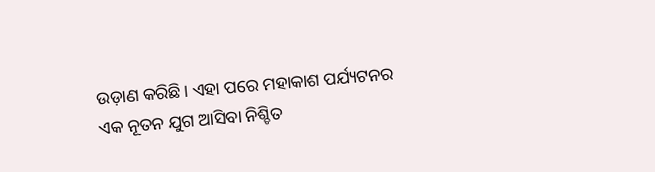ଉଡ଼ାଣ କରିଛି। ଏହା ପରେ ମହାକାଶ ପର୍ଯ୍ୟଟନର ଏକ ନୂତନ ଯୁଗ ଆସିବା ନିଶ୍ଚିତ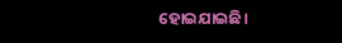ହୋଇଯାଇଛି।